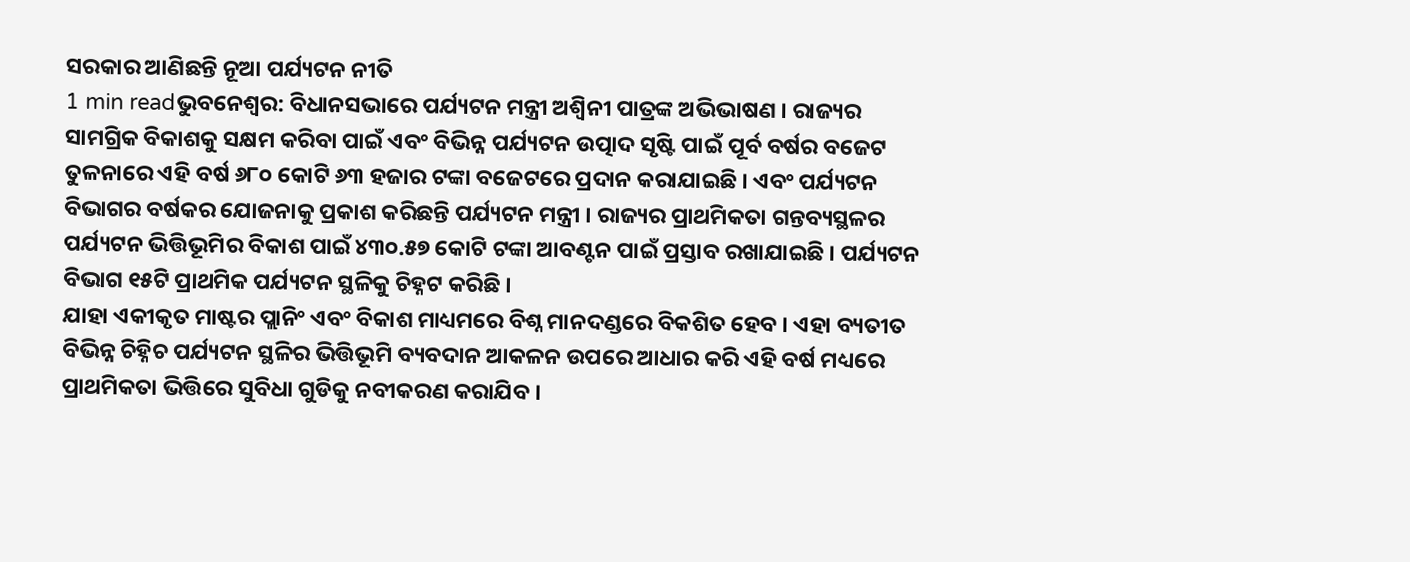ସରକାର ଆଣିଛନ୍ତି ନୂଆ ପର୍ଯ୍ୟଟନ ନୀତି
1 min readଭୁବନେଶ୍ୱର: ବିଧାନସଭାରେ ପର୍ଯ୍ୟଟନ ମନ୍ତ୍ରୀ ଅଶ୍ୱିନୀ ପାତ୍ରଙ୍କ ଅଭିଭାଷଣ । ରାଜ୍ୟର ସାମଗ୍ରିକ ବିକାଶକୁ ସକ୍ଷମ କରିବା ପାଇଁ ଏବଂ ବିଭିନ୍ନ ପର୍ଯ୍ୟଟନ ଉତ୍ପାଦ ସୃଷ୍ଟି ପାଇଁ ପୂର୍ବ ବର୍ଷର ବଜେଟ ତୁଳନାରେ ଏହି ବର୍ଷ ୬୮୦ କୋଟି ୬୩ ହଜାର ଟଙ୍କା ବଜେଟରେ ପ୍ରଦାନ କରାଯାଇଛି । ଏବଂ ପର୍ଯ୍ୟଟନ ବିଭାଗର ବର୍ଷକର ଯୋଜନାକୁ ପ୍ରକାଶ କରିଛନ୍ତି ପର୍ଯ୍ୟଟନ ମନ୍ତ୍ରୀ । ରାଜ୍ୟର ପ୍ରାଥମିକତା ଗନ୍ତବ୍ୟସ୍ଥଳର ପର୍ଯ୍ୟଟନ ଭିତ୍ତିଭୂମିର ବିକାଶ ପାଇଁ ୪୩୦.୫୭ କୋଟି ଟଙ୍କା ଆବଣ୍ଟନ ପାଇଁ ପ୍ରସ୍ତାବ ରଖାଯାଇଛି । ପର୍ଯ୍ୟଟନ ବିଭାଗ ୧୫ଟି ପ୍ରାଥମିକ ପର୍ଯ୍ୟଟନ ସ୍ଥଳିକୁ ଚିହ୍ନଟ କରିଛି ।
ଯାହା ଏକୀକୃତ ମାଷ୍ଟର ପ୍ଲାନିଂ ଏବଂ ବିକାଶ ମାଧ୍ୟମରେ ବିଶ୍ନ ମାନଦଣ୍ଡରେ ବିକଶିତ ହେବ । ଏହା ବ୍ୟତୀତ ବିଭିନ୍ନ ଚିହ୍ନିଚ ପର୍ଯ୍ୟଟନ ସ୍ଥଳିର ଭିତ୍ତିଭୂମି ବ୍ୟବଦାନ ଆକଳନ ଉପରେ ଆଧାର କରି ଏହି ବର୍ଷ ମଧ୍ୟରେ ପ୍ରାଥମିକତା ଭିତ୍ତିରେ ସୁବିଧା ଗୁଡିକୁ ନବୀକରଣ କରାଯିବ ।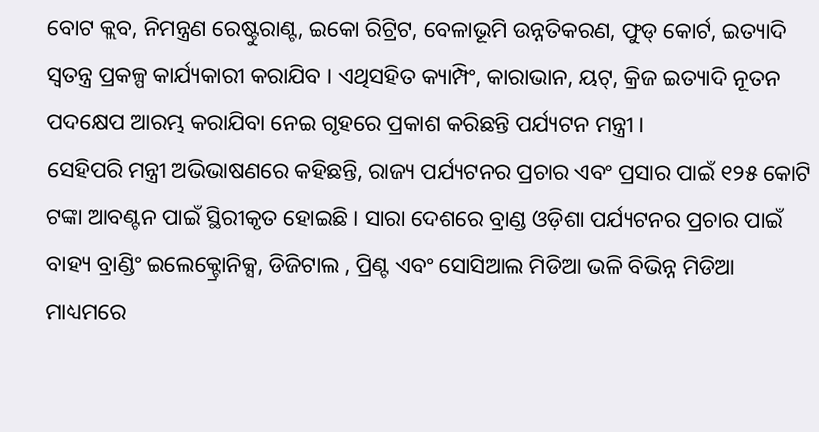ବୋଟ କ୍ଲବ, ନିମନ୍ତ୍ରଣ ରେଷ୍ଟୁରାଣ୍ଟ, ଇକୋ ରିଟ୍ରିଟ, ବେଳାଭୂମି ଉନ୍ନତିକରଣ, ଫୁଡ୍ କୋର୍ଟ, ଇତ୍ୟାଦି ସ୍ୱତନ୍ତ୍ର ପ୍ରକଳ୍ପ କାର୍ଯ୍ୟକାରୀ କରାଯିବ । ଏଥିସହିତ କ୍ୟାମ୍ପିଂ, କାରାଭାନ, ୟଟ୍, କ୍ରିଜ ଇତ୍ୟାଦି ନୂତନ ପଦକ୍ଷେପ ଆରମ୍ଭ କରାଯିବା ନେଇ ଗୃହରେ ପ୍ରକାଶ କରିଛନ୍ତି ପର୍ଯ୍ୟଟନ ମନ୍ତ୍ରୀ ।
ସେହିପରି ମନ୍ତ୍ରୀ ଅଭିଭାଷଣରେ କହିଛନ୍ତି, ରାଜ୍ୟ ପର୍ଯ୍ୟଟନର ପ୍ରଚାର ଏବଂ ପ୍ରସାର ପାଇଁ ୧୨୫ କୋଟି ଟଙ୍କା ଆବଣ୍ଟନ ପାଇଁ ସ୍ଥିରୀକୃତ ହୋଇଛି । ସାରା ଦେଶରେ ବ୍ରାଣ୍ଡ ଓଡ଼ିଶା ପର୍ଯ୍ୟଟନର ପ୍ରଚାର ପାଇଁ ବାହ୍ୟ ବ୍ରାଣ୍ଡିଂ ଇଲେକ୍ଟ୍ରୋନିକ୍ସ, ଡିଜିଟାଲ , ପ୍ରିଣ୍ଟ ଏବଂ ସୋସିଆଲ ମିଡିଆ ଭଳି ବିଭିନ୍ନ ମିଡିଆ ମାଧ୍ୟମରେ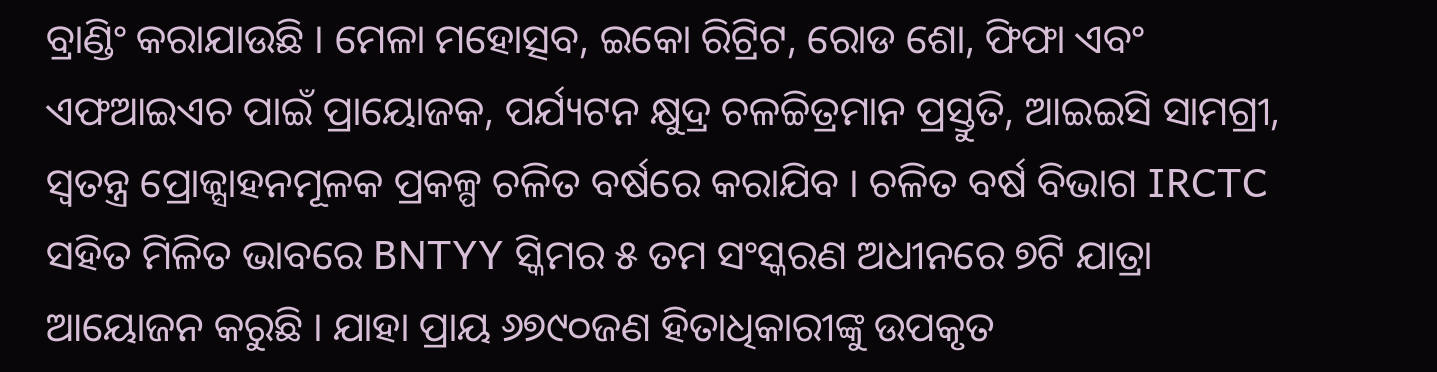ବ୍ରାଣ୍ଡିଂ କରାଯାଉଛି । ମେଳା ମହୋତ୍ସବ, ଇକୋ ରିଟ୍ରିଟ, ରୋଡ ଶୋ, ଫିଫା ଏବଂ ଏଫଆଇଏଚ ପାଇଁ ପ୍ରାୟୋଜକ, ପର୍ଯ୍ୟଟନ କ୍ଷୁଦ୍ର ଚଳଚ୍ଚିତ୍ରମାନ ପ୍ରସ୍ତୁତି, ଆଇଇସି ସାମଗ୍ରୀ, ସ୍ୱତନ୍ତ୍ର ପ୍ରୋଜ୍ସାହନମୂଳକ ପ୍ରକଳ୍ପ ଚଳିତ ବର୍ଷରେ କରାଯିବ । ଚଳିତ ବର୍ଷ ବିଭାଗ IRCTC ସହିତ ମିଳିତ ଭାବରେ BNTYY ସ୍କିମର ୫ ତମ ସଂସ୍କରଣ ଅଧୀନରେ ୭ଟି ଯାତ୍ରା ଆୟୋଜନ କରୁଛି । ଯାହା ପ୍ରାୟ ୬୭୯୦ଜଣ ହିତାଧିକାରୀଙ୍କୁ ଉପକୃତ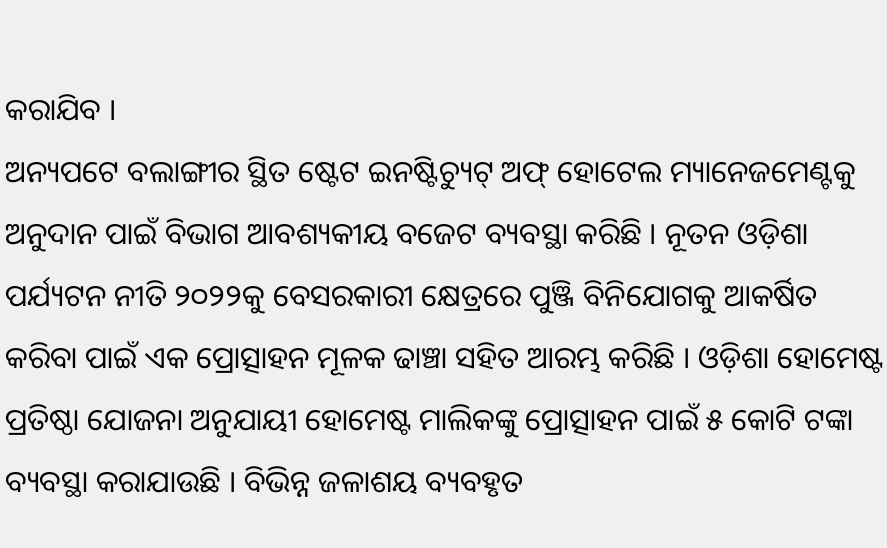କରାଯିବ ।
ଅନ୍ୟପଟେ ବଲାଙ୍ଗୀର ସ୍ଥିତ ଷ୍ଟେଟ ଇନଷ୍ଟିଚ୍ୟୁଟ୍ ଅଫ୍ ହୋଟେଲ ମ୍ୟାନେଜମେଣ୍ଟକୁ ଅନୁଦାନ ପାଇଁ ବିଭାଗ ଆବଶ୍ୟକୀୟ ବଜେଟ ବ୍ୟବସ୍ଥା କରିଛି । ନୂତନ ଓଡ଼ିଶା ପର୍ଯ୍ୟଟନ ନୀତି ୨୦୨୨କୁ ବେସରକାରୀ କ୍ଷେତ୍ରରେ ପୁଞ୍ଜି ବିନିଯୋଗକୁ ଆକର୍ଷିତ କରିବା ପାଇଁ ଏକ ପ୍ରୋତ୍ସାହନ ମୂଳକ ଢାଞ୍ଚା ସହିତ ଆରମ୍ଭ କରିଛି । ଓଡ଼ିଶା ହୋମେଷ୍ଟ ପ୍ରତିଷ୍ଠା ଯୋଜନା ଅନୁଯାୟୀ ହୋମେଷ୍ଟ ମାଲିକଙ୍କୁ ପ୍ରୋତ୍ସାହନ ପାଇଁ ୫ କୋଟି ଟଙ୍କା ବ୍ୟବସ୍ଥା କରାଯାଉଛି । ବିଭିନ୍ନ ଜଳାଶୟ ବ୍ୟବହୃତ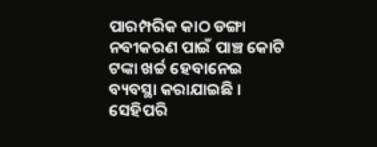ପାରମ୍ପରିକ କାଠ ଡଙ୍ଗା ନବୀକରଣ ପାଇଁ ପାଞ୍ଚ କୋଟି ଟଙ୍କା ଖର୍ଚ୍ଚ ହେବାନେଇ ବ୍ୟବସ୍ଥା କରାଯାଇଛି । ସେହିପରି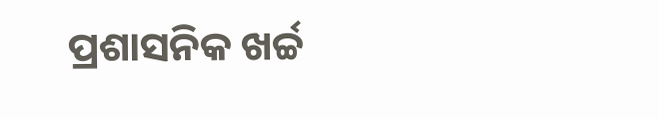ପ୍ରଶାସନିକ ଖର୍ଚ୍ଚ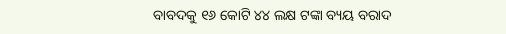ବାବଦକୁ ୧୬ କୋଟି ୪୪ ଲକ୍ଷ ଟଙ୍କା ବ୍ୟୟ ବରାଦ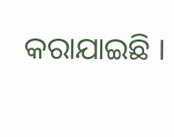କରାଯାଇଛି ।